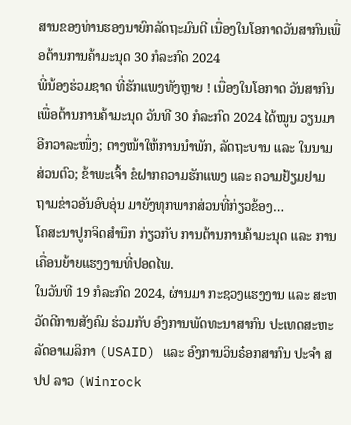ສານຂອງທ່ານຮອງນາຍົກລັດຖະມົນຕີ ເນື່ອງໃນໂອກາດວັນສາກົນເພື່ອຕ້ານການຄ້າມະນຸດ 30 ກໍລະກົດ 2024
ພີ່ນ້ອງຮ່ວມຊາດ ທີ່ຮັກແພງທັງຫຼາຍ ! ເນື່ອງໃນໂອກາດ ວັນສາກົນເພື່ອຕ້ານການຄ້າມະນຸດ ວັນທີ 30 ກໍລະກົດ 2024 ໄດ້ໝູນ ວຽນມາອີກວາລະໜຶ່ງ; ຕາງໜ້າໃຫ້ການນໍາພັກ, ລັດຖະບານ ແລະ ໃນນາມສ່ວນຕົວ; ຂ້າພະເຈົ້າ ຂໍຝາກຄວາມຮັກແພງ ແລະ ຄວາມຢ້ຽມຢາມຖາມຂ່າວອັນອົບອຸ່ນ ມາຍັງທຸກພາກສ່ວນທີ່ກ່ຽວຂ້ອງ…
ໂຄສະນາປູກຈິດສຳນຶກ ກ່ຽວກັບ ການຕ້ານການຄ້າມະນຸດ ແລະ ການເຄື່ອນຍ້າຍແຮງງານທີ່ປອດໄພ.
ໃນວັນທີ 19 ກໍລະກົດ 2024, ຜ່ານມາ ກະຊວງແຮງງານ ແລະ ສະຫວັດດີການສັງຄົມ ຮ່ວມກັບ ອົງການພັດທະນາສາກົນ ປະເທດສະຫະລັດອາເມລິກາ (USAID) ແລະ ອົງການວິນຣ໋ອກສາກົນ ປະຈຳ ສປປ ລາວ (Winrock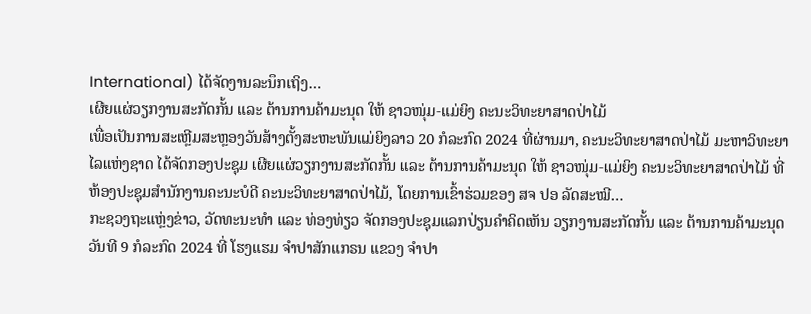International) ໄດ້ຈັດງານລະນຶກເຖິງ…
ເຜີຍແຜ່ວຽກງານສະກັດກັ້ນ ແລະ ຕ້ານການຄ້າມະນຸດ ໃຫ້ ຊາວໜຸ່ມ-ແມ່ຍິງ ຄະນະວິທະຍາສາດປ່າໄມ້
ເພື່ອເປັນການສະເຫຼີມສະຫຼອງວັນສ້າງຕັ້ງສະຫະພັນແມ່ຍິງລາວ 20 ກໍລະກົດ 2024 ທີ່ຜ່ານມາ, ຄະນະວິທະຍາສາດປ່າໄມ້ ມະຫາວິທະຍາໄລແຫ່ງຊາດ ໄດ້ຈັດກອງປະຊຸມ ເຜີຍແຜ່ວຽກງານສະກັດກັ້ນ ແລະ ຕ້ານການຄ້າມະນຸດ ໃຫ້ ຊາວໜຸ່ມ-ແມ່ຍິງ ຄະນະວິທະຍາສາດປ່າໄມ້ ທີ່ຫ້ອງປະຊຸມສຳນັກງານຄະນະບໍດີ ຄະນະວິທະຍາສາດປ່າໄມ້, ໂດຍການເຂົ້າຮ່ວມຂອງ ສຈ ປອ ລັດສະໝີ…
ກະຊວງຖະແຫຼ່ງຂ່າວ, ວັດທະນະທໍາ ແລະ ທ່ອງທ່ຽວ ຈັດກອງປະຊຸມແລກປ່ຽນຄໍາຄິດເຫັນ ວຽກງານສະກັດກັ້ນ ແລະ ຕ້ານການຄ້າມະນຸດ
ວັນທີ 9 ກໍລະກົດ 2024 ທີ່ ໂຮງແຮມ ຈໍາປາສັກແກຣນ ແຂວງ ຈໍາປາ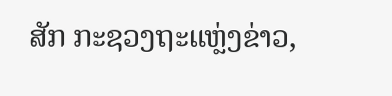ສັກ ກະຊວງຖະແຫຼ່ງຂ່າວ,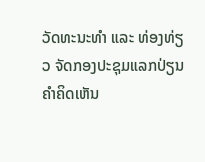ວັດທະນະທໍາ ແລະ ທ່ອງທ່ຽວ ຈັດກອງປະຊຸມແລກປ່ຽນຄໍາຄິດເຫັນ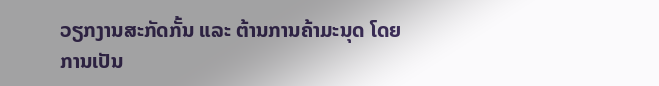ວຽກງານສະກັດກັ້ນ ແລະ ຕ້ານການຄ້າມະນຸດ ໂດຍການເປັນ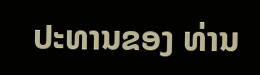ປະທານຂອງ ທ່ານ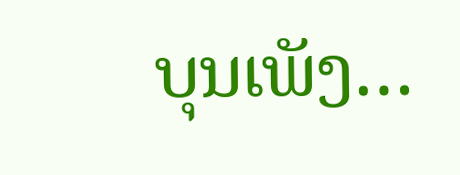ບຸນເພັງ…